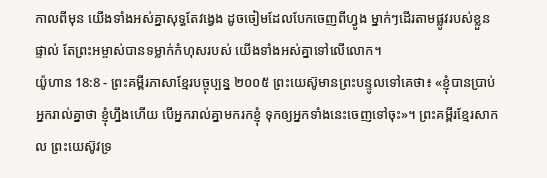កាលពីមុន យើងទាំងអស់គ្នាសុទ្ធតែវង្វេង ដូចចៀមដែលបែកចេញពីហ្វូង ម្នាក់ៗដើរតាមផ្លូវរបស់ខ្លួនផ្ទាល់ តែព្រះអម្ចាស់បានទម្លាក់កំហុសរបស់ យើងទាំងអស់គ្នាទៅលើលោក។
យ៉ូហាន 18:8 - ព្រះគម្ពីរភាសាខ្មែរបច្ចុប្បន្ន ២០០៥ ព្រះយេស៊ូមានព្រះបន្ទូលទៅគេថា៖ «ខ្ញុំបានប្រាប់អ្នករាល់គ្នាថា ខ្ញុំហ្នឹងហើយ បើអ្នករាល់គ្នាមករកខ្ញុំ ទុកឲ្យអ្នកទាំងនេះចេញទៅចុះ»។ ព្រះគម្ពីរខ្មែរសាកល ព្រះយេស៊ូវទ្រ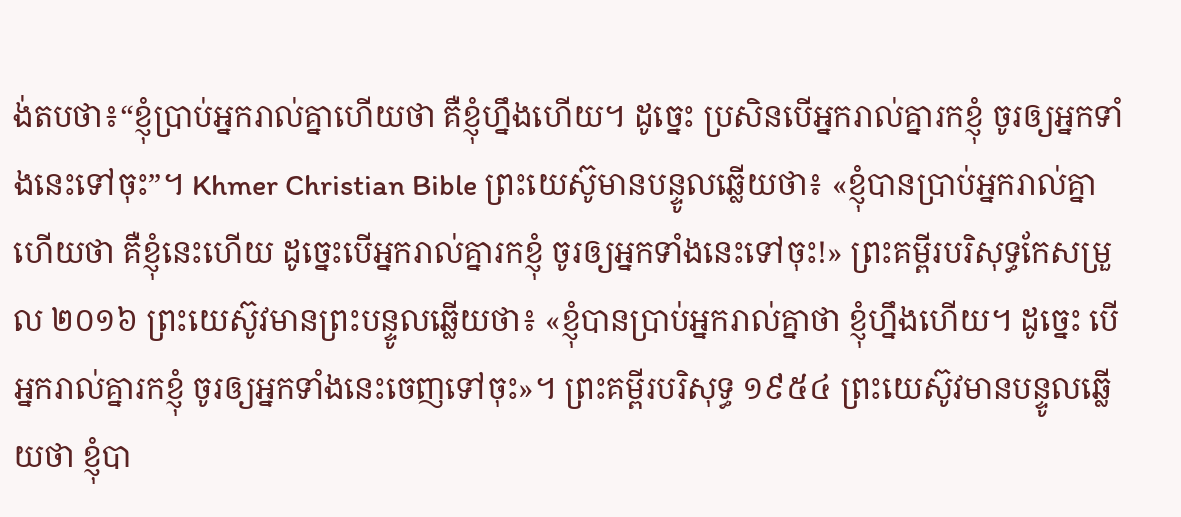ង់តបថា៖“ខ្ញុំប្រាប់អ្នករាល់គ្នាហើយថា គឺខ្ញុំហ្នឹងហើយ។ ដូច្នេះ ប្រសិនបើអ្នករាល់គ្នារកខ្ញុំ ចូរឲ្យអ្នកទាំងនេះទៅចុះ”។ Khmer Christian Bible ព្រះយេស៊ូមានបន្ទូលឆ្លើយថា៖ «ខ្ញុំបានប្រាប់អ្នករាល់គ្នាហើយថា គឺខ្ញុំនេះហើយ ដូច្នេះបើអ្នករាល់គ្នារកខ្ញុំ ចូរឲ្យអ្នកទាំងនេះទៅចុះ!» ព្រះគម្ពីរបរិសុទ្ធកែសម្រួល ២០១៦ ព្រះយេស៊ូវមានព្រះបន្ទូលឆ្លើយថា៖ «ខ្ញុំបានប្រាប់អ្នករាល់គ្នាថា ខ្ញុំហ្នឹងហើយ។ ដូច្នេះ បើអ្នករាល់គ្នារកខ្ញុំ ចូរឲ្យអ្នកទាំងនេះចេញទៅចុះ»។ ព្រះគម្ពីរបរិសុទ្ធ ១៩៥៤ ព្រះយេស៊ូវមានបន្ទូលឆ្លើយថា ខ្ញុំបា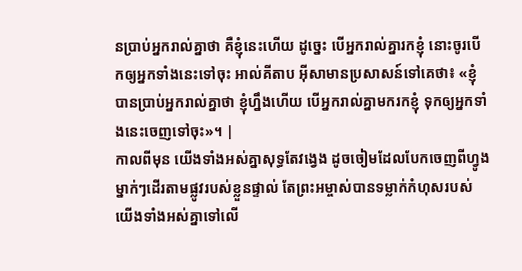នប្រាប់អ្នករាល់គ្នាថា គឺខ្ញុំនេះហើយ ដូច្នេះ បើអ្នករាល់គ្នារកខ្ញុំ នោះចូរបើកឲ្យអ្នកទាំងនេះទៅចុះ អាល់គីតាប អ៊ីសាមានប្រសាសន៍ទៅគេថា៖ «ខ្ញុំបានប្រាប់អ្នករាល់គ្នាថា ខ្ញុំហ្នឹងហើយ បើអ្នករាល់គ្នាមករកខ្ញុំ ទុកឲ្យអ្នកទាំងនេះចេញទៅចុះ»។ |
កាលពីមុន យើងទាំងអស់គ្នាសុទ្ធតែវង្វេង ដូចចៀមដែលបែកចេញពីហ្វូង ម្នាក់ៗដើរតាមផ្លូវរបស់ខ្លួនផ្ទាល់ តែព្រះអម្ចាស់បានទម្លាក់កំហុសរបស់ យើងទាំងអស់គ្នាទៅលើ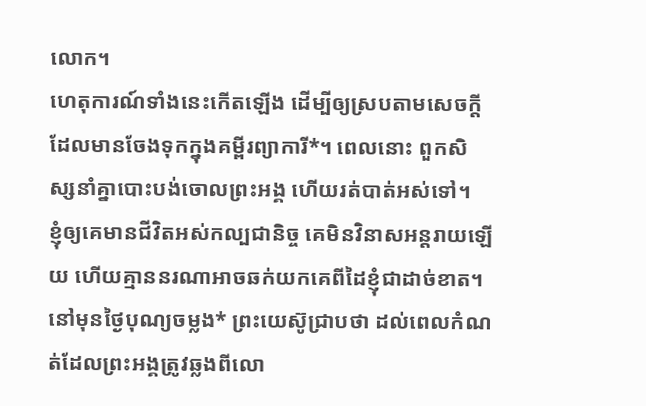លោក។
ហេតុការណ៍ទាំងនេះកើតឡើង ដើម្បីឲ្យស្របតាមសេចក្ដី ដែលមានចែងទុកក្នុងគម្ពីរព្យាការី*។ ពេលនោះ ពួកសិស្សនាំគ្នាបោះបង់ចោលព្រះអង្គ ហើយរត់បាត់អស់ទៅ។
ខ្ញុំឲ្យគេមានជីវិតអស់កល្បជានិច្ច គេមិនវិនាសអន្តរាយឡើយ ហើយគ្មាននរណាអាចឆក់យកគេពីដៃខ្ញុំជាដាច់ខាត។
នៅមុនថ្ងៃបុណ្យចម្លង* ព្រះយេស៊ូជ្រាបថា ដល់ពេលកំណត់ដែលព្រះអង្គត្រូវឆ្លងពីលោ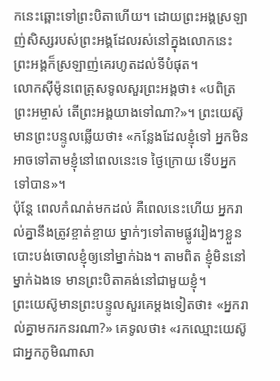កនេះឆ្ពោះទៅព្រះបិតាហើយ។ ដោយព្រះអង្គស្រឡាញ់សិស្សរបស់ព្រះអង្គដែលរស់នៅក្នុងលោកនេះ ព្រះអង្គក៏ស្រឡាញ់គេរហូតដល់ទីបំផុត។
លោកស៊ីម៉ូនពេត្រុសទូលសួរព្រះអង្គថា៖ «បពិត្រព្រះអម្ចាស់ តើព្រះអង្គយាងទៅណា?»។ ព្រះយេស៊ូមានព្រះបន្ទូលឆ្លើយថា៖ «កន្លែងដែលខ្ញុំទៅ អ្នកមិនអាចទៅតាមខ្ញុំនៅពេលនេះទេ ថ្ងៃក្រោយ ទើបអ្នកទៅបាន»។
ប៉ុន្តែ ពេលកំណត់មកដល់ គឺពេលនេះហើយ អ្នករាល់គ្នានឹងត្រូវខ្ចាត់ខ្ចាយ ម្នាក់ៗទៅតាមផ្លូវរៀងៗខ្លួន បោះបង់ចោលខ្ញុំឲ្យនៅម្នាក់ឯង។ តាមពិត ខ្ញុំមិននៅម្នាក់ឯងទេ មានព្រះបិតាគង់នៅជាមួយខ្ញុំ។
ព្រះយេស៊ូមានព្រះបន្ទូលសួរគេម្ដងទៀតថា៖ «អ្នករាល់គ្នាមករកនរណា?» គេទូលថា៖ «រកឈ្មោះយេស៊ូ ជាអ្នកភូមិណាសា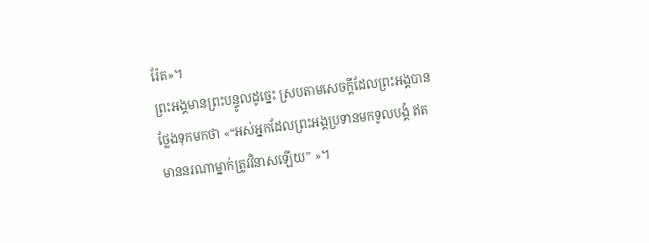រ៉ែត»។
ព្រះអង្គមានព្រះបន្ទូលដូច្នេះ ស្របតាមសេចក្ដីដែលព្រះអង្គបានថ្លែងទុកមកថា «“អស់អ្នកដែលព្រះអង្គប្រទានមកទូលបង្គំ ឥតមាននរណាម្នាក់ត្រូវវិនាសឡើយ” »។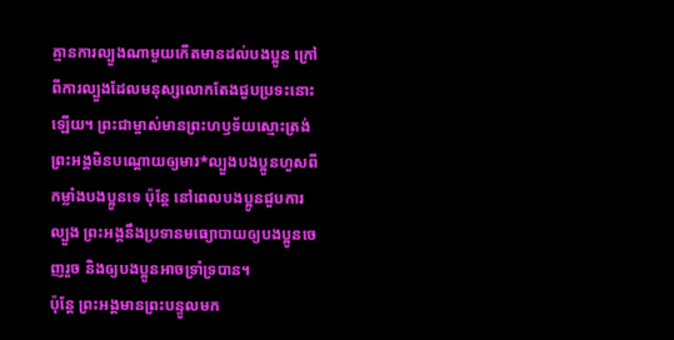គ្មានការល្បួងណាមួយកើតមានដល់បងប្អូន ក្រៅពីការល្បួងដែលមនុស្សលោកតែងជួបប្រទះនោះឡើយ។ ព្រះជាម្ចាស់មានព្រះហឫទ័យស្មោះត្រង់ ព្រះអង្គមិនបណ្ដោយឲ្យមារ*ល្បួងបងប្អូនហួសពីកម្លាំងបងប្អូនទេ ប៉ុន្តែ នៅពេលបងប្អូនជួបការល្បួង ព្រះអង្គនឹងប្រទានមធ្យោបាយឲ្យបងប្អូនចេញរួច និងឲ្យបងប្អូនអាចទ្រាំទ្របាន។
ប៉ុន្តែ ព្រះអង្គមានព្រះបន្ទូលមក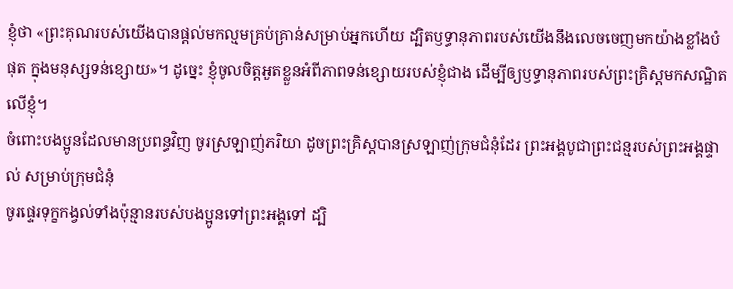ខ្ញុំថា «ព្រះគុណរបស់យើងបានផ្ដល់មកល្មមគ្រប់គ្រាន់សម្រាប់អ្នកហើយ ដ្បិតឫទ្ធានុភាពរបស់យើងនឹងលេចចេញមកយ៉ាងខ្លាំងបំផុត ក្នុងមនុស្សទន់ខ្សោយ»។ ដូច្នេះ ខ្ញុំចូលចិត្តអួតខ្លួនអំពីភាពទន់ខ្សោយរបស់ខ្ញុំជាង ដើម្បីឲ្យឫទ្ធានុភាពរបស់ព្រះគ្រិស្តមកសណ្ឋិតលើខ្ញុំ។
ចំពោះបងប្អូនដែលមានប្រពន្ធវិញ ចូរស្រឡាញ់ភរិយា ដូចព្រះគ្រិស្តបានស្រឡាញ់ក្រុមជំនុំដែរ ព្រះអង្គបូជាព្រះជន្មរបស់ព្រះអង្គផ្ទាល់ សម្រាប់ក្រុមជំនុំ
ចូរផ្ទេរទុក្ខកង្វល់ទាំងប៉ុន្មានរបស់បងប្អូនទៅព្រះអង្គទៅ ដ្បិ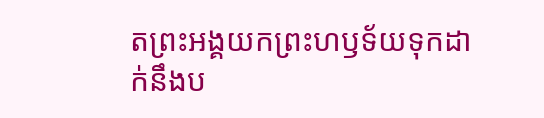តព្រះអង្គយកព្រះហឫទ័យទុកដាក់នឹងប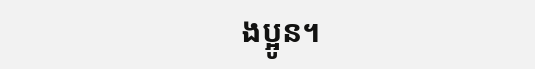ងប្អូន។